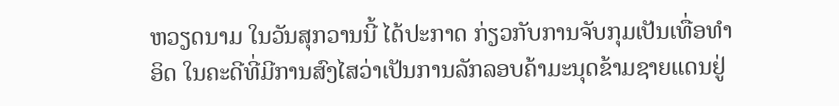ຫວຽດນາມ ໃນວັນສຸກວານນີ້ ໄດ້ປະກາດ ກ່ຽວກັບການຈັບກຸມເປັນເທື່ອທຳອິດ ໃນຄະດີທີ່ມີການສົງໄສວ່າເປັນການລັກລອບຄ້າມະນຸດຂ້າມຊາຍແດນຢູ່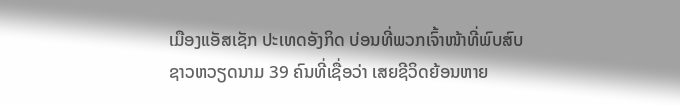ເມືອງແອັສເຊັກ ປະເທດອັງກິດ ບ່ອນທີ່ພວກເຈົ້າໜ້າທີ່ພົບສົບຊາວຫວຽດນາມ 39 ຄົນທີ່ເຊື່ອວ່າ ເສຍຊີວິດຍ້ອນຫາຍ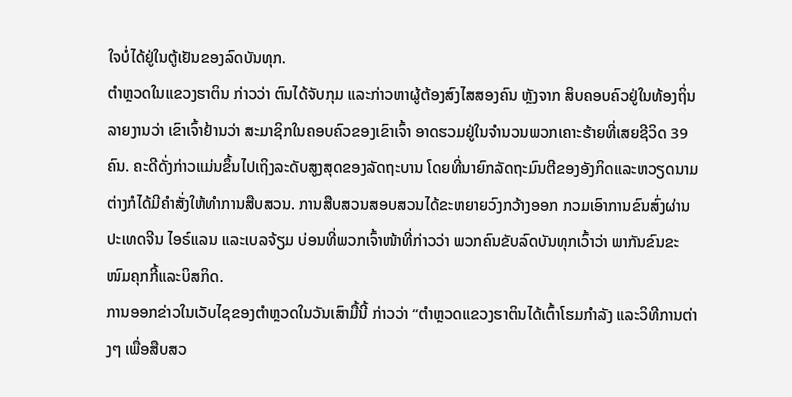ໃຈບໍ່ໄດ້ຢູ່ໃນຕູ້ເຢັນຂອງລົດບັນທຸກ.
ຕຳຫຼວດໃນແຂວງຮາຕິນ ກ່າວວ່າ ຕົນໄດ້ຈັບກຸມ ແລະກ່າວຫາຜູ້ຕ້ອງສົງໄສສອງຄົນ ຫຼັງຈາກ ສິບຄອບຄົວຢູ່ໃນທ້ອງຖິ່ນ ລາຍງານວ່າ ເຂົາເຈົ້າຢ້ານວ່າ ສະມາຊິກໃນຄອບຄົວຂອງເຂົາເຈົ້າ ອາດຮວມຢູ່ໃນຈຳນວນພວກເຄາະຮ້າຍທີ່ເສຍຊີວິດ 39 ຄົນ. ຄະດີດັ່ງກ່າວແມ່ນຂຶ້ນໄປເຖິງລະດັບສູງສຸດຂອງລັດຖະບານ ໂດຍທີ່ນາຍົກລັດຖະມົນຕີຂອງອັງກິດແລະຫວຽດນາມ ຕ່າງກໍໄດ້ມີຄຳສັ່ງໃຫ້ທຳການສືບສວນ. ການສືບສວນສອບສວນໄດ້ຂະຫຍາຍວົງກວ້າງອອກ ກວມເອົາການຂົນສົ່ງຜ່ານປະເທດຈີນ ໄອຣ໌ແລນ ແລະເບລຈ້ຽມ ບ່ອນທີ່ພວກເຈົ້າໜ້າທີ່ກ່າວວ່າ ພວກຄົນຂັບລົດບັນທຸກເວົ້າວ່າ ພາກັນຂົນຂະໜົມຄຸກກີ້ແລະບິສກິດ.
ການອອກຂ່າວໃນເວັບໄຊຂອງຕຳຫຼວດໃນວັນເສົາມື້ນີ້ ກ່າວວ່າ “ຕຳຫຼວດແຂວງຮາຕິນໄດ້ເຕົ້າໂຮມກຳລັງ ແລະວິທີການຕ່າງໆ ເພື່ອສືບສວ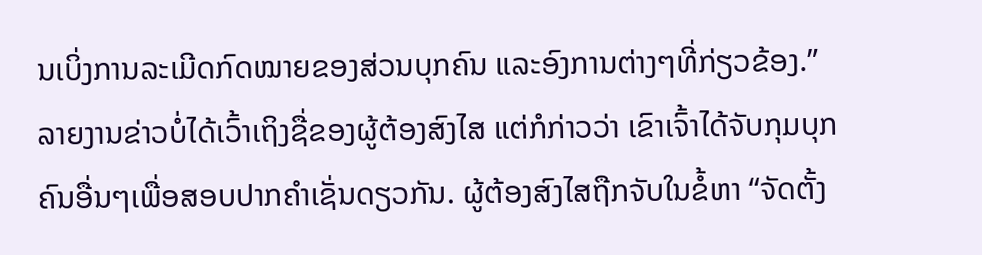ນເບິ່ງການລະເມີດກົດໝາຍຂອງສ່ວນບຸກຄົນ ແລະອົງການຕ່າງໆທີ່ກ່ຽວຂ້ອງ.”
ລາຍງານຂ່າວບໍ່ໄດ້ເວົ້າເຖິງຊື່ຂອງຜູ້ຕ້ອງສົງໄສ ແຕ່ກໍກ່າວວ່າ ເຂົາເຈົ້າໄດ້ຈັບກຸມບຸກຄົນອື່ນໆເພື່ອສອບປາກຄຳເຊັ່ນດຽວກັນ. ຜູ້ຕ້ອງສົງໄສຖືກຈັບໃນຂໍ້ຫາ “ຈັດຕັ້ງ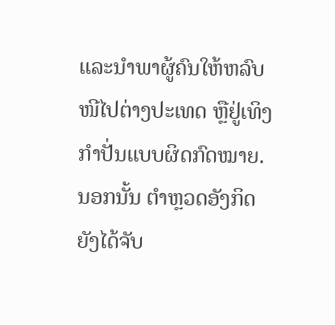ແລະນຳພາຜູ້ຄົນໃຫ້ຫລົບໜີໄປຕ່າງປະເທດ ຫຼືຢູ່ເທິງກຳປັ່ນແບບຜິດກົດໝາຍ. ນອກນັ້ນ ຕຳຫຼວດອັງກິດຍັງໄດ້ຈັບ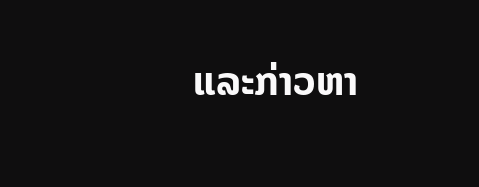ແລະກ່າວຫາ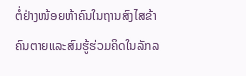ຕໍ່ຢ່າງໜ້ອຍຫ້າຄົນໃນຖານສົງໄສຂ້າຄົນຕາຍແລະສົມຮູ້ຮ່ວມຄິດໃນລັກລ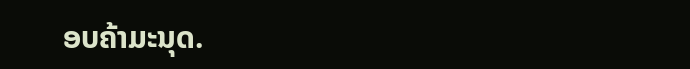ອບຄ້າມະນຸດ.